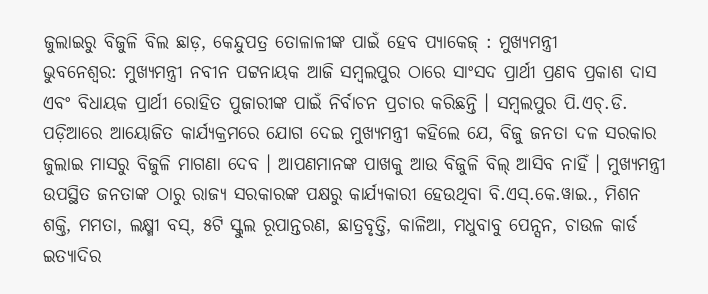ଜୁଲାଇରୁ ବିଜୁଳି ବିଲ ଛାଡ଼, କେନ୍ଦୁପତ୍ର ତୋଳାଳୀଙ୍କ ପାଇଁ ହେବ ପ୍ୟାକେଜ୍ : ମୁଖ୍ୟମନ୍ତ୍ରୀ
ଭୁବନେଶ୍ୱର: ମୁଖ୍ୟମନ୍ତ୍ରୀ ନବୀନ ପଟ୍ଟନାୟକ ଆଜି ସମ୍ୱଲପୁର ଠାରେ ସାଂସଦ ପ୍ରାର୍ଥୀ ପ୍ରଣବ ପ୍ରକାଶ ଦାସ ଏବଂ ବିଧାୟକ ପ୍ରାର୍ଥୀ ରୋହିତ ପୁଜାରୀଙ୍କ ପାଇଁ ନିର୍ବାଚନ ପ୍ରଚାର କରିଛନ୍ତି । ସମ୍ୱଲପୁର ପି.ଏଚ୍.ଡି. ପଡ଼ିଆରେ ଆୟୋଜିତ କାର୍ଯ୍ୟକ୍ରମରେ ଯୋଗ ଦେଇ ମୁଖ୍ୟମନ୍ତ୍ରୀ କହିଲେ ଯେ, ବିଜୁ ଜନତା ଦଳ ସରକାର ଜୁଲାଇ ମାସରୁ ବିଜୁଳି ମାଗଣା ଦେବ । ଆପଣମାନଙ୍କ ପାଖକୁ ଆଉ ବିଜୁଳି ବିଲ୍ ଆସିବ ନାହିଁ । ମୁଖ୍ୟମନ୍ତ୍ରୀ ଉପସ୍ଥିତ ଜନତାଙ୍କ ଠାରୁ ରାଜ୍ୟ ସରକାରଙ୍କ ପକ୍ଷରୁ କାର୍ଯ୍ୟକାରୀ ହେଉଥିବା ବି.ଏସ୍.କେ.ୱାଇ., ମିଶନ ଶକ୍ତି, ମମତା, ଲକ୍ଷ୍ମୀ ବସ୍, ୫ଟି ସ୍କୁଲ ରୂପାନ୍ତରଣ, ଛାତ୍ରବୃତ୍ତି, କାଳିଆ, ମଧୁବାବୁ ପେନ୍ସନ, ଚାଉଳ କାର୍ଡ ଇତ୍ୟାଦିର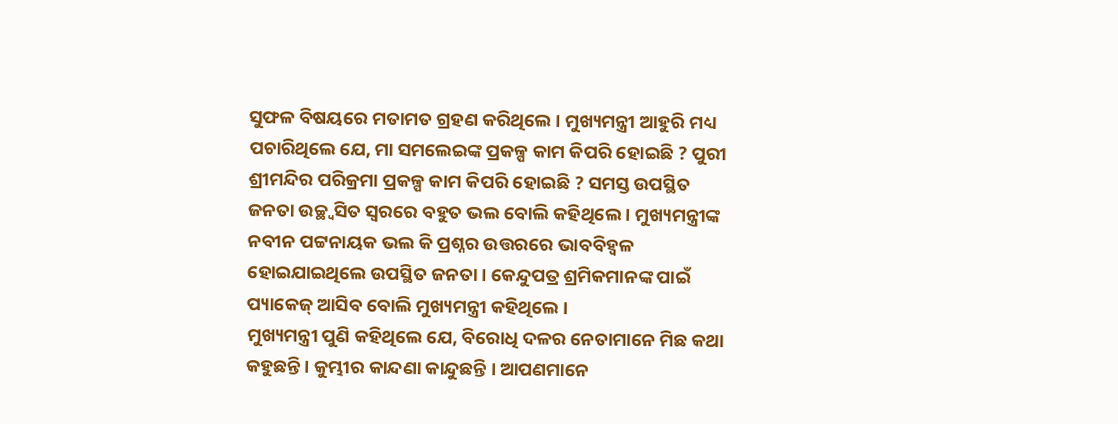ସୁଫଳ ବିଷୟରେ ମତାମତ ଗ୍ରହଣ କରିଥିଲେ । ମୁଖ୍ୟମନ୍ତ୍ରୀ ଆହୁରି ମଧ୍ୟ ପଚାରିଥିଲେ ଯେ, ମା ସମଲେଇଙ୍କ ପ୍ରକଳ୍ପ କାମ କିପରି ହୋଇଛି ? ପୁରୀ ଶ୍ରୀମନ୍ଦିର ପରିକ୍ରମା ପ୍ରକଳ୍ପ କାମ କିପରି ହୋଇଛି ? ସମସ୍ତ ଉପସ୍ଥିତ ଜନତା ଉଚ୍ଛ୍ୱସିତ ସ୍ୱରରେ ବହୁତ ଭଲ ବୋଲି କହିଥିଲେ । ମୁଖ୍ୟମନ୍ତ୍ରୀଙ୍କ ନବୀନ ପଟ୍ଟନାୟକ ଭଲ କି ପ୍ରଶ୍ନର ଉତ୍ତରରେ ଭାବବିହ୍ୱଳ ହୋଇଯାଇଥିଲେ ଉପସ୍ଥିତ ଜନତା । କେନ୍ଦୁପତ୍ର ଶ୍ରମିକମାନଙ୍କ ପାଇଁ ପ୍ୟାକେଜ୍ ଆସିବ ବୋଲି ମୁଖ୍ୟମନ୍ତ୍ରୀ କହିଥିଲେ ।
ମୁଖ୍ୟମନ୍ତ୍ରୀ ପୁଣି କହିଥିଲେ ଯେ, ବିରୋଧି ଦଳର ନେତାମାନେ ମିଛ କଥା କହୁଛନ୍ତି । କୁମ୍ଭୀର କାନ୍ଦଣା କାନ୍ଦୁଛନ୍ତି । ଆପଣମାନେ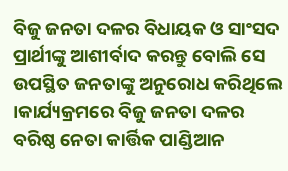ବିଜୁ ଜନତା ଦଳର ବିଧାୟକ ଓ ସାଂସଦ ପ୍ରାର୍ଥୀଙ୍କୁ ଆଶୀର୍ବାଦ କରନ୍ତୁ ବୋଲି ସେ ଉପସ୍ଥିତ ଜନତାଙ୍କୁ ଅନୁରୋଧ କରିଥିଲେ ।କାର୍ଯ୍ୟକ୍ରମରେ ବିଜୁ ଜନତା ଦଳର ବରିଷ୍ଠ ନେତା କାର୍ତ୍ତିକ ପାଣ୍ଡିଆନ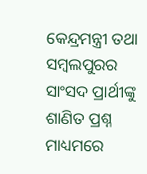କେନ୍ଦ୍ରମନ୍ତ୍ରୀ ତଥା ସମ୍ୱଲପୁରର ସାଂସଦ ପ୍ରାର୍ଥୀଙ୍କୁ ଶାଣିତ ପ୍ରଶ୍ନ ମାଧ୍ୟମରେ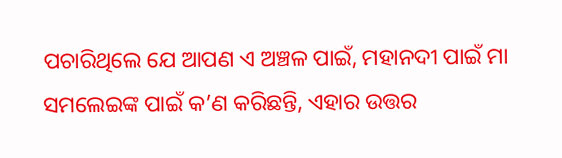ପଚାରିଥିଲେ ଯେ ଆପଣ ଏ ଅଞ୍ଚଳ ପାଇଁ, ମହାନଦୀ ପାଇଁ ମା ସମଲେଇଙ୍କ ପାଇଁ କ’ଣ କରିଛନ୍ତି, ଏହାର ଉତ୍ତର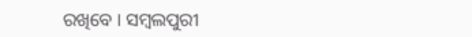ରଖିବେ । ସମ୍ୱଲପୁରୀ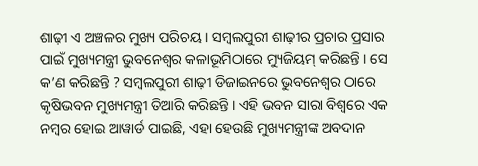ଶାଢ଼ୀ ଏ ଅଞ୍ଚଳର ମୁଖ୍ୟ ପରିଚୟ । ସମ୍ୱଲପୁରୀ ଶାଢ଼ୀର ପ୍ରଚାର ପ୍ରସାର ପାଇଁ ମୁଖ୍ୟମନ୍ତ୍ରୀ ଭୁବନେଶ୍ୱର କଳାଭୂମିଠାରେ ମ୍ୟୁଜିୟମ୍ କରିଛନ୍ତି । ସେ କ’ଣ କରିଛନ୍ତି ? ସମ୍ୱଲପୁରୀ ଶାଢ଼ୀ ଡିଜାଇନରେ ଭୁବନେଶ୍ୱର ଠାରେ କୃଷିଭବନ ମୁଖ୍ୟମନ୍ତ୍ରୀ ତିଆରି କରିଛନ୍ତି । ଏହି ଭବନ ସାରା ବିଶ୍ୱରେ ଏକ ନମ୍ୱର ହୋଇ ଆୱାର୍ଡ ପାଇଛି, ଏହା ହେଉଛି ମୁଖ୍ୟମନ୍ତ୍ରୀଙ୍କ ଅବଦାନ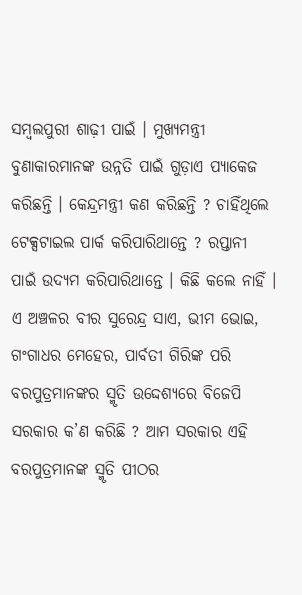ସମ୍ୱଲପୁରୀ ଶାଢ଼ୀ ପାଇଁ । ମୁଖ୍ୟମନ୍ତ୍ରୀ ବୁଣାକାରମାନଙ୍କ ଉନ୍ନତି ପାଇଁ ଗୁଡ଼ାଏ ପ୍ୟାକେଜ କରିଛନ୍ତି । କେନ୍ଦ୍ରମନ୍ତ୍ରୀ କଣ କରିଛନ୍ତି ? ଚାହିଁଥିଲେ ଟେକ୍ସଟାଇଲ ପାର୍କ କରିପାରିଥାନ୍ତେ ? ରପ୍ତାନୀ ପାଇଁ ଉଦ୍ୟମ କରିପାରିଥାନ୍ତେ । କିଛି କଲେ ନାହିଁ । ଏ ଅଞ୍ଚଳର ବୀର ସୁରେନ୍ଦ୍ର ସାଏ, ଭୀମ ଭୋଇ, ଗଂଗାଧର ମେହେର, ପାର୍ବତୀ ଗିରିଙ୍କ ପରି ବରପୁତ୍ରମାନଙ୍କର ସ୍ମୃତି ଉଦ୍ଦେଶ୍ୟରେ ବିଜେପି ସରକାର କ’ଣ କରିଛି ? ଆମ ସରକାର ଏହି ବରପୁତ୍ରମାନଙ୍କ ସ୍ମୃତି ପୀଠର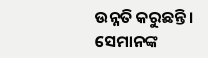ଉନ୍ନତି କରୁଛନ୍ତି । ସେମାନଙ୍କ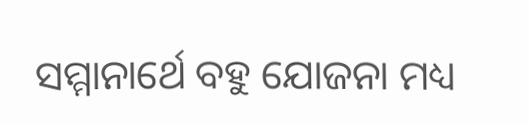ସମ୍ମାନାର୍ଥେ ବହୁ ଯୋଜନା ମଧ୍ୟ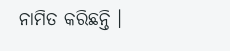ନାମିତ କରିଛନ୍ତି ।